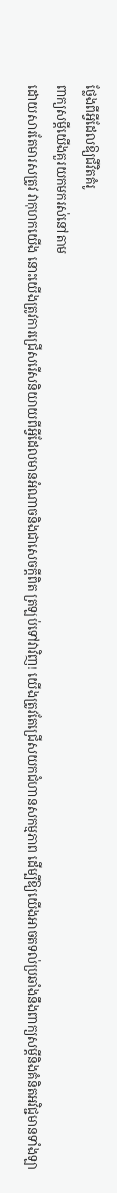ថ្លែងពីអ្វីដែលឱ្យជីវិតគំរូ
ពាក្យសម្ដីយើងគួរយកមករស់នៅតាម
ដោយសារតែមារសត្រូវ វាកុហកយើង នោះយើងត្រូវការជ្រើសរើសនិយាយពីអ្វីដែលមានអំណាចនិងជាសេចក្ដីពិត ត្រឡប់ទៅវាវិញ! យើងត្រូវតែជ្រើសយកជំហានសកម្មភាព ដើម្បីឱ្យយើងអាចតទល់ប្រឆាំងនឹងពាក្យសម្ដីនិងគំនិតអវិជ្ជមានទាំងឡា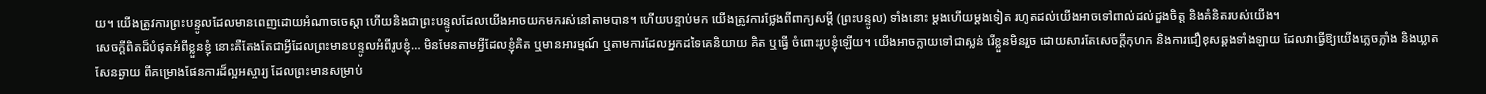យ។ យើងត្រូវការព្រះបន្ទូលដែលមានពេញដោយអំណាចចេស្ដា ហើយនិងជាព្រះបន្ទូលដែលយើងអាចយកមករស់នៅតាមបាន។ ហើយបន្ទាប់មក យើងត្រូវការថ្លែងពីពាក្យសម្ដី (ព្រះបន្ទូល) ទាំងនោះ ម្ដងហើយម្ដងទៀត រហូតដល់យើងអាចទៅពាល់ដល់ដួងចិត្ត និងគំនិតរបស់យើង។
សេចក្ដីពិតដ៏បំផុតអំពីខ្លួនខ្ញុំ នោះគឺតែងតែជាអ្វីដែលព្រះមានបន្ទូលអំពីរូបខ្ញុំ… មិនមែនតាមអ្វីដែលខ្ញុំគិត ឬមានអារម្មណ៍ ឬតាមការដែលអ្នកដទៃគេនិយាយ គិត ឬធ្វើ ចំពោះរូបខ្ញុំឡើយ។ យើងអាចក្លាយទៅជាស្លន់ រើខ្លួនមិនរួច ដោយសារតែសេចក្ដីកុហក និងការជឿខុសឆ្គងទាំងឡាយ ដែលវាធ្វើឱ្យយើងភ្លេចភ្លាំង និងឃ្លាតសែនឆ្ងាយ ពីគម្រោងផែនការដ៏ល្អអស្ចារ្យ ដែលព្រះមានសម្រាប់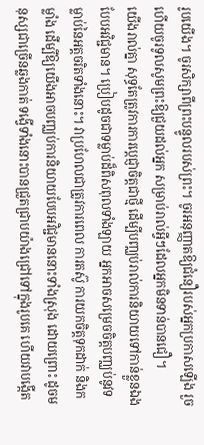រូបយើង។ ចូរសិក្សាពីព្រះបន្ទូលរបស់ព្រះ។ ចូរអនុញ្ញាតឱ្យជំនឿរបស់អ្នកប្រកាសឡើង រួចហើយចូរទូលសូមព្រះឱ្យជួយដល់អ្នក សម្រាប់រាល់អ្វីៗដែលអ្នកមិនទាន់បានជឿ។
យើងរាល់គ្នា សុទ្ធតែត្រូវការការប្ដេជ្ញាចិត្តជាថ្មី ដើម្បីបញ្ឈប់រាល់ការនិយាយទៅកាន់ខ្លួនឯងបែបអវិជ្ជមាន។ ប្រៀបដូចជាទម្លាប់ដ៏ពិសពុលទាំងឡាយ អ្នកអាចសម្រេចចិត្តបញ្ឈប់នូវទម្លាប់នៃអត្តចរិតទាំងនោះ។ វាប្រហែលជាត្រូវការពេល ការតស៊ូ ការយកចិត្តទុកដាក់ និងកម្លាំង ដើម្បីឱ្យយើងអាចបញ្ឈប់ការនិយាយបែបអវិជ្ជមាននោះទាំងស្រុង ដោយព្រោះ ដូចមនុស្សជាច្រើនឆ្លងកាត់ ទង្វើទាំងនោះបានជ្រួតជ្រាបយ៉ាងជ្រៅទៅក្នុងរូបគេ ហើយវាបង្កើត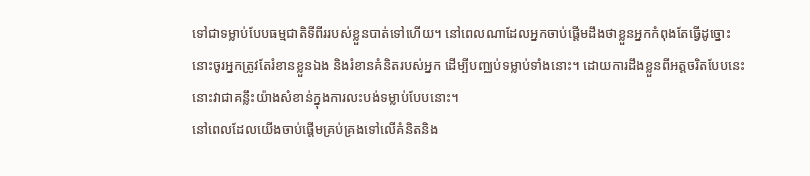ទៅជាទម្លាប់បែបធម្មជាតិទីពីររបស់ខ្លួនបាត់ទៅហើយ។ នៅពេលណាដែលអ្នកចាប់ផ្ដើមដឹងថាខ្លួនអ្នកកំពុងតែធ្វើដូច្នោះ នោះចូរអ្នកត្រូវតែរំខានខ្លួនឯង និងរំខានគំនិតរបស់អ្នក ដើម្បីបញ្ឈប់ទម្លាប់ទាំងនោះ។ ដោយការដឹងខ្លួនពីអត្តចរិតបែបនេះ នោះវាជាគន្លឹះយ៉ាងសំខាន់ក្នុងការលះបង់ទម្លាប់បែបនោះ។
នៅពេលដែលយើងចាប់ផ្ដើមគ្រប់គ្រងទៅលើគំនិតនិង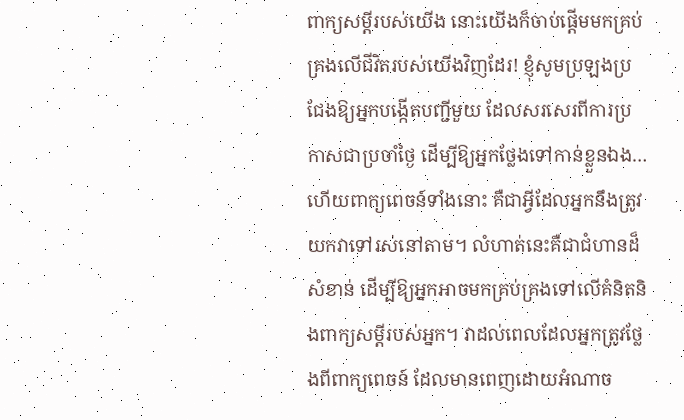ពាក្យសម្ដីរបស់យើង នោះយើងក៏ចាប់ផ្ដើមមកគ្រប់គ្រងលើជីវិតរបស់យើងវិញដែរ! ខ្ញុំសូមប្រឡងប្រជែងឱ្យអ្នកបង្កើតបញ្ជីមួយ ដែលសរសេរពីការប្រកាសជាប្រចាំថ្ងៃ ដើម្បីឱ្យអ្នកថ្លែងទៅកាន់ខ្លួនឯង… ហើយពាក្យពេចន៍ទាំងនោះ គឺជាអ្វីដែលអ្នកនឹងត្រូវយកវាទៅរស់នៅតាម។ លំហាត់នេះគឺជាជំហានដ៏សំខាន់ ដើម្បីឱ្យអ្នកអាចមកគ្រប់គ្រងទៅលើគំនិតនិងពាក្យសម្ដីរបស់អ្នក។ វាដល់ពេលដែលអ្នកត្រូវថ្លែងពីពាក្យពេចន៍ ដែលមានពេញដោយអំណាច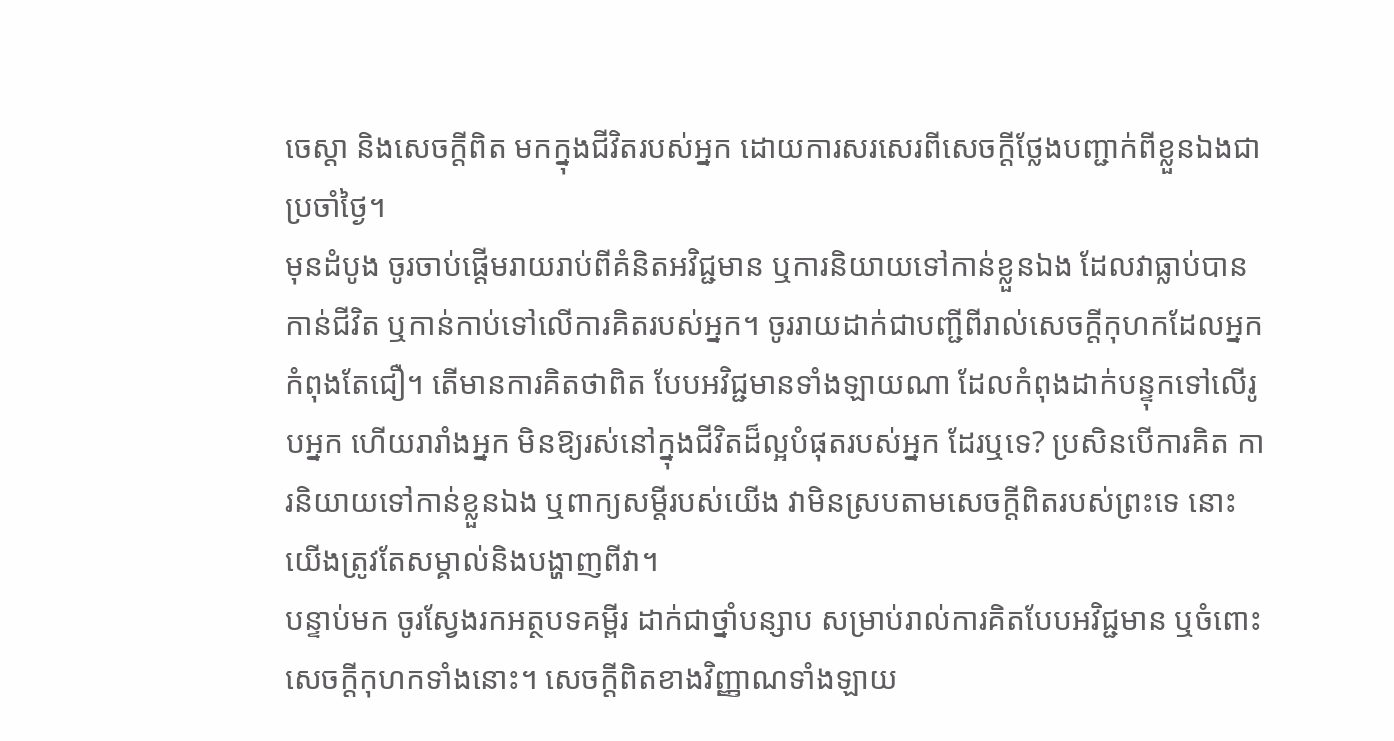ចេស្ដា និងសេចក្ដីពិត មកក្នុងជីវិតរបស់អ្នក ដោយការសរសេរពីសេចក្ដីថ្លែងបញ្ជាក់ពីខ្លួនឯងជាប្រចាំថ្ងៃ។
មុនដំបូង ចូរចាប់ផ្ដើមរាយរាប់ពីគំនិតអវិជ្ជមាន ឬការនិយាយទៅកាន់ខ្លួនឯង ដែលវាធ្លាប់បានកាន់ជីវិត ឬកាន់កាប់ទៅលើការគិតរបស់អ្នក។ ចូររាយដាក់ជាបញ្ជីពីរាល់សេចក្ដីកុហកដែលអ្នកកំពុងតែជឿ។ តើមានការគិតថាពិត បែបអវិជ្ជមានទាំងឡាយណា ដែលកំពុងដាក់បន្ទុកទៅលើរូបអ្នក ហើយរារាំងអ្នក មិនឱ្យរស់នៅក្នុងជីវិតដ៏ល្អបំផុតរបស់អ្នក ដែរឬទេ? ប្រសិនបើការគិត ការនិយាយទៅកាន់ខ្លួនឯង ឬពាក្យសម្ដីរបស់យើង វាមិនស្របតាមសេចក្ដីពិតរបស់ព្រះទេ នោះយើងត្រូវតែសម្គាល់និងបង្ហាញពីវា។
បន្ទាប់មក ចូរស្វែងរកអត្ថបទគម្ពីរ ដាក់ជាថ្នាំបន្សាប សម្រាប់រាល់ការគិតបែបអវិជ្ជមាន ឬចំពោះសេចក្ដីកុហកទាំងនោះ។ សេចក្ដីពិតខាងវិញ្ញាណទាំងឡាយ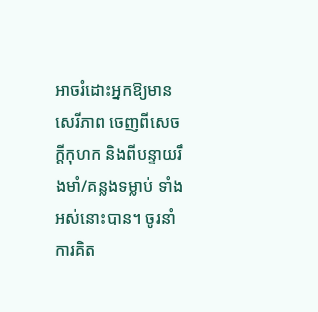អាចរំដោះអ្នកឱ្យមានសេរីភាព ចេញពីសេចក្ដីកុហក និងពីបន្ទាយរឹងមាំ/គន្លងទម្លាប់ ទាំងអស់នោះបាន។ ចូរនាំការគិត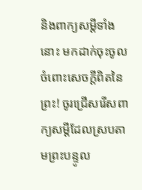និងពាក្យសម្ដីទាំងនោះ មកដាក់ចុះចូលចំពោះសេចក្ដីពិតនៃព្រះ! ចូរជ្រើសរើសពាក្យសម្ដីដែលស្របតាមព្រះបន្ទូល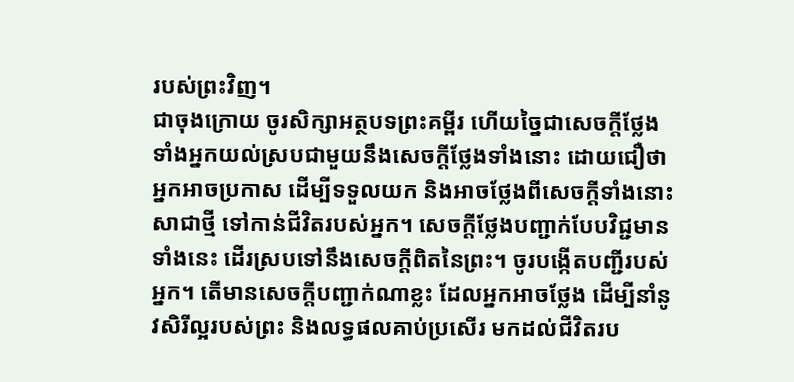របស់ព្រះវិញ។
ជាចុងក្រោយ ចូរសិក្សាអត្ថបទព្រះគម្ពីរ ហើយច្នៃជាសេចក្ដីថ្លែង ទាំងអ្នកយល់ស្របជាមួយនឹងសេចក្ដីថ្លែងទាំងនោះ ដោយជឿថាអ្នកអាចប្រកាស ដើម្បីទទួលយក និងអាចថ្លែងពីសេចក្ដីទាំងនោះសាជាថ្មី ទៅកាន់ជីវិតរបស់អ្នក។ សេចក្ដីថ្លែងបញ្ជាក់បែបវិជ្ជមានទាំងនេះ ដើរស្របទៅនឹងសេចក្ដីពិតនៃព្រះ។ ចូរបង្កើតបញ្ជីរបស់អ្នក។ តើមានសេចក្ដីបញ្ជាក់ណាខ្លះ ដែលអ្នកអាចថ្លែង ដើម្បីនាំនូវសិរីល្អរបស់ព្រះ និងលទ្ធផលគាប់ប្រសើរ មកដល់ជីវិតរប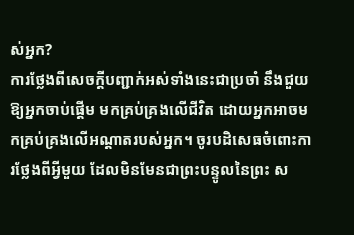ស់អ្នក?
ការថ្លែងពីសេចក្ដីបញ្ជាក់អស់ទាំងនេះជាប្រចាំ នឹងជួយឱ្យអ្នកចាប់ផ្ដើម មកគ្រប់គ្រងលើជីវិត ដោយអ្នកអាចមកគ្រប់គ្រងលើអណ្ដាតរបស់អ្នក។ ចូរបដិសេធចំពោះការថ្លែងពីអ្វីមួយ ដែលមិនមែនជាព្រះបន្ទូលនៃព្រះ ស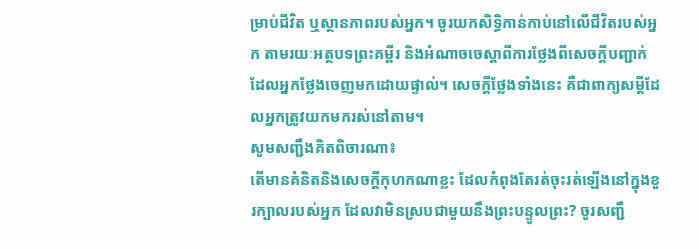ម្រាប់ជីវិត ឬស្ថានភាពរបស់អ្នក។ ចូរយកសិទ្ធិកាន់កាប់នៅលើជីវិតរបស់អ្នក តាមរយៈអត្ថបទព្រះគម្ពីរ និងអំណាចចេស្ដាពីការថ្លែងពីសេចក្ដីបញ្ជាក់ ដែលអ្នកថ្លែងចេញមកដោយផ្ទាល់។ សេចក្ដីថ្លែងទាំងនេះ គឺជាពាក្យសម្ដីដែលអ្នកត្រូវយកមករស់នៅតាម។
សូមសញ្ជឹងគិតពិចារណា៖
តើមានគំនិតនិងសេចក្ដីកុហកណាខ្លះ ដែលកំពុងតែរត់ចុះរត់ឡើងនៅក្នុងខួរក្បាលរបស់អ្នក ដែលវាមិនស្របជាមួយនឹងព្រះបន្ទូលព្រះ? ចូរសញ្ជឹ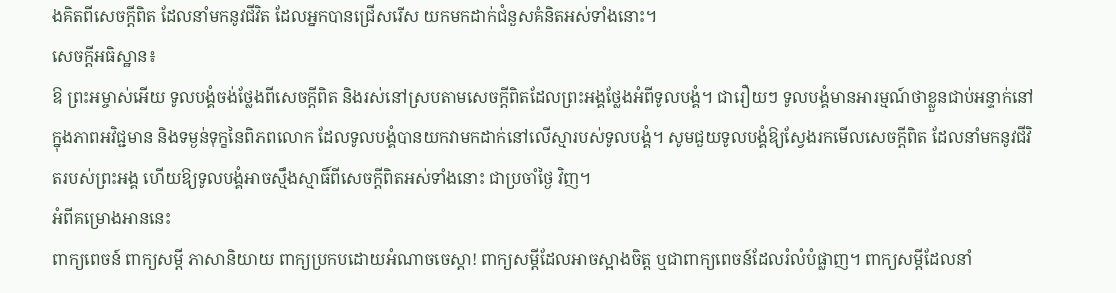ងគិតពីសេចក្ដីពិត ដែលនាំមកនូវជីវិត ដែលអ្នកបានជ្រើសរើស យកមកដាក់ជំនួសគំនិតអស់ទាំងនោះ។
សេចក្ដីអធិស្ឋាន៖
ឱ ព្រះអម្ចាស់អើយ ទូលបង្គំចង់ថ្លែងពីសេចក្ដីពិត និងរស់នៅស្របតាមសេចក្ដីពិតដែលព្រះអង្គថ្លែងអំពីទូលបង្គំ។ ជារឿយៗ ទូលបង្គំមានអារម្មណ៍ថាខ្លួនជាប់អន្ទាក់នៅក្នុងភាពអវិជ្ជមាន និងទម្ងន់ទុក្ខនៃពិភពលោក ដែលទូលបង្គំបានយកវាមកដាក់នៅលើស្មារបស់ទូលបង្គំ។ សូមជួយទូលបង្គំឱ្យស្វែងរកមើលសេចក្ដីពិត ដែលនាំមកនូវជីវិតរបស់ព្រះអង្គ ហើយឱ្យទូលបង្គំអាចស្មឹងស្មាធិ៍ពីសេចក្ដីពិតអស់ទាំងនោះ ជាប្រចាំថ្ងៃ វិញ។
អំពីគម្រោងអាននេះ
ពាក្យពេចន៍ ពាក្យសម្ដី ភាសានិយាយ ពាក្យប្រកបដោយអំណាចចេស្ដា! ពាក្យសម្ដីដែលអាចស្អាងចិត្ត ឬជាពាក្យពេចន៍ដែលរំលំបំផ្លាញ។ ពាក្យសម្ដីដែលនាំ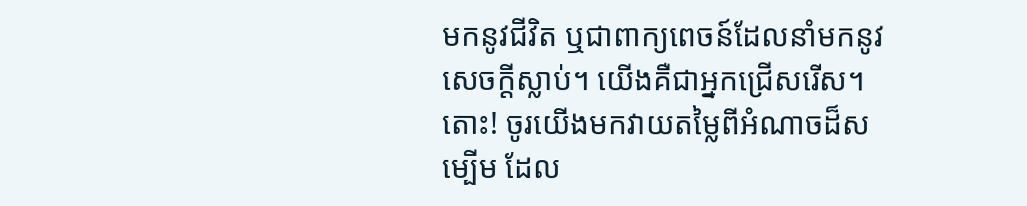មកនូវជីវិត ឬជាពាក្យពេចន៍ដែលនាំមកនូវសេចក្ដីស្លាប់។ យើងគឺជាអ្នកជ្រើសរើស។ តោះ! ចូរយើងមកវាយតម្លៃពីអំណាចដ៏សម្បើម ដែល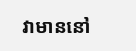វាមាននៅ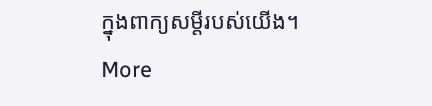ក្នុងពាក្យសម្ដីរបស់យើង។
More